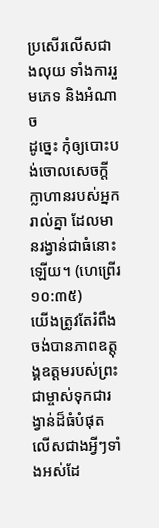ប្រសើរលើសជាងលុយ ទាំងការរួមភេទ និងអំណាច
ដូច្នេះ កុំឲ្យបោះបង់ចោលសេចក្ដីក្លាហានរបស់អ្នករាល់គ្នា ដែលមានរង្វាន់ជាធំនោះឡើយ។ (ហេព្រើរ ១០:៣៥)
យើងត្រូវតែរំពឹងចង់បានភាពឧត្តុង្គឧត្តមរបស់ព្រះជាម្ចាស់ទុកជារង្វាន់ដ៏ធំបំផុត លើសជាងអ្វីៗទាំងអស់ដែ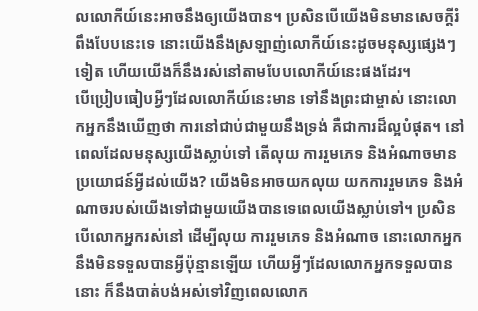លលោកីយ៍នេះអាចនឹងឲ្យយើងបាន។ ប្រសិនបើយើងមិនមានសេចក្ដីរំពឹងបែបនេះទេ នោះយើងនឹងស្រឡាញ់លោកីយ៍នេះដូចមនុស្សផ្សេងៗទៀត ហើយយើងក៏នឹងរស់នៅតាមបែបលោកីយ៍នេះផងដែរ។
បើប្រៀបធៀបអ្វីៗដែលលោកីយ៍នេះមាន ទៅនឹងព្រះជាម្ចាស់ នោះលោកអ្នកនឹងឃើញថា ការនៅជាប់ជាមួយនឹងទ្រង់ គឺជាការដ៏ល្អបំផុត។ នៅពេលដែលមនុស្សយើងស្លាប់ទៅ តើលុយ ការរួមភេទ និងអំណាចមានប្រយោជន៍អ្វីដល់យើង? យើងមិនអាចយកលុយ យកការរួមភេទ និងអំណាចរបស់យើងទៅជាមួយយើងបានទេពេលយើងស្លាប់ទៅ។ ប្រសិនបើលោកអ្នករស់នៅ ដើម្បីលុយ ការរួមភេទ និងអំណាច នោះលោកអ្នកនឹងមិនទទួលបានអ្វីប៉ុន្មានឡើយ ហើយអ្វីៗដែលលោកអ្នកទទួលបាននោះ ក៏នឹងបាត់បង់អស់ទៅវិញពេលលោក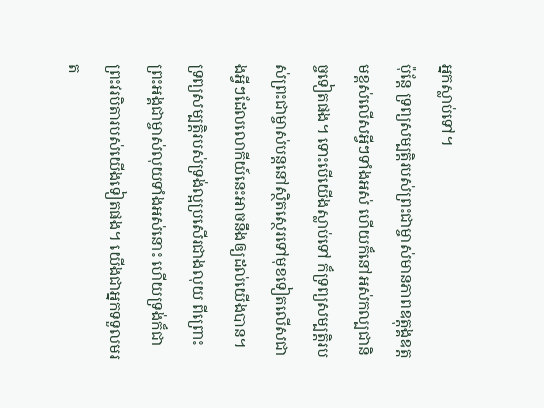អ្នកស្លាប់ទៅ។
ប៉ុន្តែ ទ្រព្យសម្បត្តិរបស់ព្រះជាម្ចាស់មានភាពឧត្តុង្គឧត្តមខ្ពស់លើសអ្វីៗទាំងអស់ ហើយក៏នៅអស់កល្បជានិច្ចទៀតផង។ ទោះបើយើងស្លាប់ទៅ ក៏ទ្រព្យសម្បត្តិរបស់ព្រះជាម្ចាស់បន្តនៅស្ថិតស្ថេរទៅមុខទៀតលើសជាងអ្វីៗដែលលោកីយ៍នេះអាចនឹងឲ្យដល់យើងបាន។ ទ្រព្យសម្បត្តិរបស់ទ្រង់ល្អប្រសើរជាងលុយ ពីព្រោះព្រះអង្គជាម្ចាស់លុយទាំងអស់នោះ ហើយទ្រង់ក៏ជាព្រះវរបិតារបស់យើងទៀតផង។ យើងជាអ្នកទទួលមរត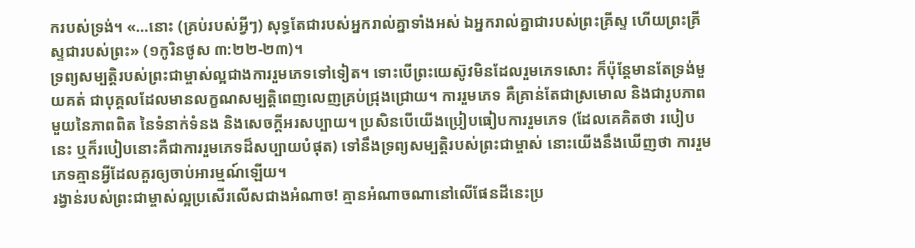ករបស់ទ្រង់។ «…នោះ (គ្រប់របស់អ្វីៗ) សុទ្ធតែជារបស់អ្នករាល់គ្នាទាំងអស់ ឯអ្នករាល់គ្នាជារបស់ព្រះគ្រីស្ទ ហើយព្រះគ្រីស្ទជារបស់ព្រះ» (១កូរិនថូស ៣:២២-២៣)។
ទ្រព្យសម្បត្តិរបស់ព្រះជាម្ចាស់ល្អជាងការរួមភេទទៅទៀត។ ទោះបើព្រះយេស៊ូវមិនដែលរួមភេទសោះ ក៏ប៉ុន្តែមានតែទ្រង់មួយគត់ ជាបុគ្គលដែលមានលក្ខណសម្បត្តិពេញលេញគ្រប់ជ្រុងជ្រោយ។ ការរួមភេទ គឺគ្រាន់តែជាស្រមោល និងជារូបភាពមួយនៃភាពពិត នៃទំនាក់ទំនង និងសេចក្ដីអរសប្បាយ។ ប្រសិនបើយើងប្រៀបធៀបការរួមភេទ (ដែលគេគិតថា របៀបនេះ ឬក៏របៀបនោះគឺជាការរួមភេទដ៏សប្បាយបំផុត) ទៅនឹងទ្រព្យសម្បត្តិរបស់ព្រះជាម្ចាស់ នោះយើងនឹងឃើញថា ការរួមភេទគ្មានអ្វីដែលគួរឲ្យចាប់អារម្មណ៍ឡើយ។
រង្វាន់របស់ព្រះជាម្ចាស់ល្អប្រសើរលើសជាងអំណាច! គ្មានអំណាចណានៅលើផែនដីនេះប្រ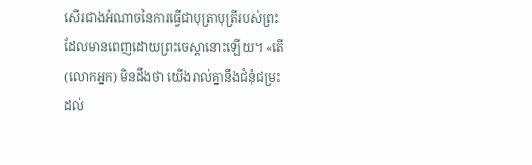សើរជាងអំណាចនៃការធ្វើជាបុត្រាបុត្រីរបស់ព្រះដែលមានពេញដោយព្រះចេស្ដានោះឡើយ។ «តើ (លោកអ្នក) មិនដឹងថា យើងរាល់គ្នានឹងជំនុំជម្រះ ដល់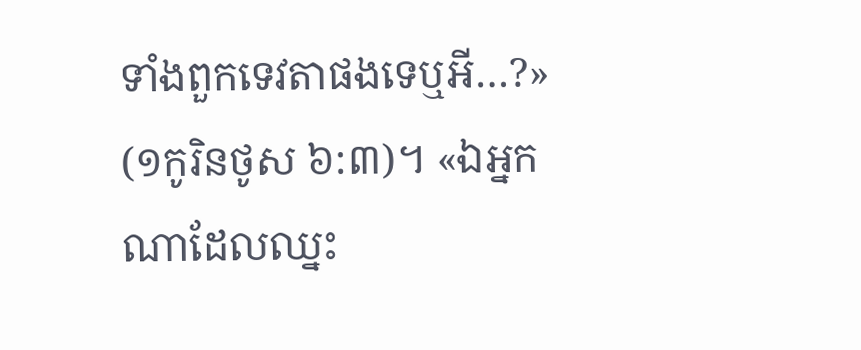ទាំងពួកទេវតាផងទេឬអី…?» (១កូរិនថូស ៦:៣)។ «ឯអ្នកណាដែលឈ្នះ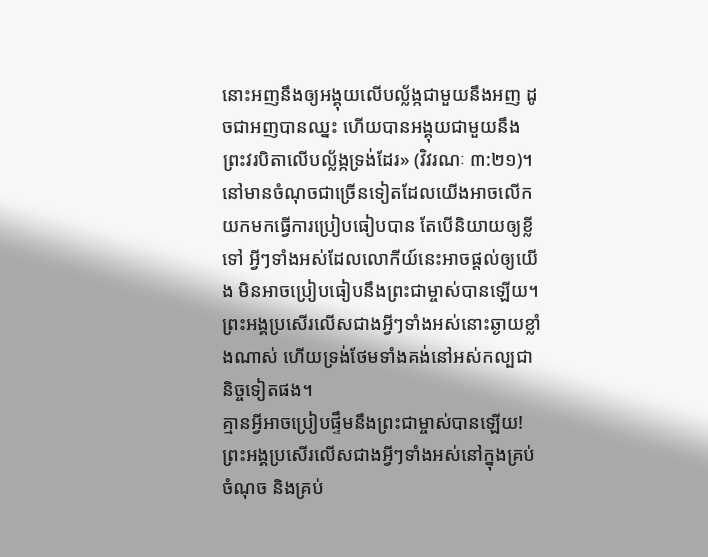នោះអញនឹងឲ្យអង្គុយលើបល្ល័ង្កជាមួយនឹងអញ ដូចជាអញបានឈ្នះ ហើយបានអង្គុយជាមួយនឹងព្រះវរបិតាលើបល្ល័ង្កទ្រង់ដែរ» (វិវរណៈ ៣:២១)។
នៅមានចំណុចជាច្រើនទៀតដែលយើងអាចលើកយកមកធ្វើការប្រៀបធៀបបាន តែបើនិយាយឲ្យខ្លីទៅ អ្វីៗទាំងអស់ដែលលោកីយ៍នេះអាចផ្ដល់ឲ្យយើង មិនអាចប្រៀបធៀបនឹងព្រះជាម្ចាស់បានឡើយ។ ព្រះអង្គប្រសើរលើសជាងអ្វីៗទាំងអស់នោះឆ្ងាយខ្លាំងណាស់ ហើយទ្រង់ថែមទាំងគង់នៅអស់កល្បជានិច្ចទៀតផង។
គ្មានអ្វីអាចប្រៀបផ្ទឹមនឹងព្រះជាម្ចាស់បានឡើយ! ព្រះអង្គប្រសើរលើសជាងអ្វីៗទាំងអស់នៅក្នុងគ្រប់ចំណុច និងគ្រប់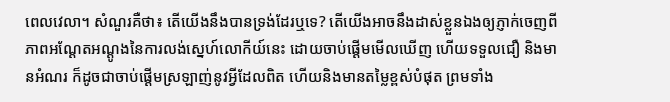ពេលវេលា។ សំណួរគឺថា៖ តើយើងនឹងបានទ្រង់ដែរឬទេ? តើយើងអាចនឹងដាស់ខ្លួនឯងឲ្យភ្ញាក់ចេញពីភាពអណ្ដែតអណ្ដូងនៃការលង់ស្នេហ៍លោកីយ៍នេះ ដោយចាប់ផ្ដើមមើលឃើញ ហើយទទួលជឿ និងមានអំណរ ក៏ដូចជាចាប់ផ្ដើមស្រឡាញ់នូវអ្វីដែលពិត ហើយនិងមានតម្លៃខ្ពស់បំផុត ព្រមទាំង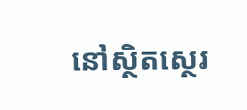នៅស្ថិតស្ថេរ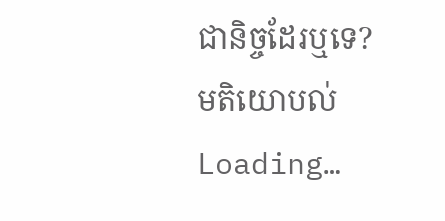ជានិច្ចដែរឬទេ?
មតិយោបល់
Loading…